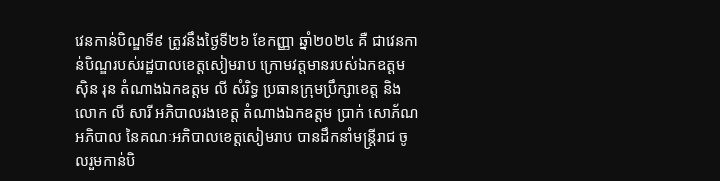វេនកាន់បិណ្ឌទី៩ ត្រូវនឹងថ្ងៃទី២៦ ខែកញ្ញា ឆ្នាំ២០២៤ គឺ ជាវេនកាន់បិណ្ឌរបស់រដ្ឋបាលខេត្តសៀមរាប ក្រោមវត្តមានរបស់ឯកឧត្តម ស៊ិន រុន តំណាងឯកឧត្តម លី សំរិទ្ធ ប្រធានក្រុមប្រឹក្សាខេត្ត និង លោក លី សារី អភិបាលរងខេត្ត តំណាងឯកឧត្តម ប្រាក់ សោភ័ណ អភិបាល នៃគណៈអភិបាលខេត្តសៀមរាប បានដឹកនាំមន្ត្រីរាជ ចូលរួមកាន់បិ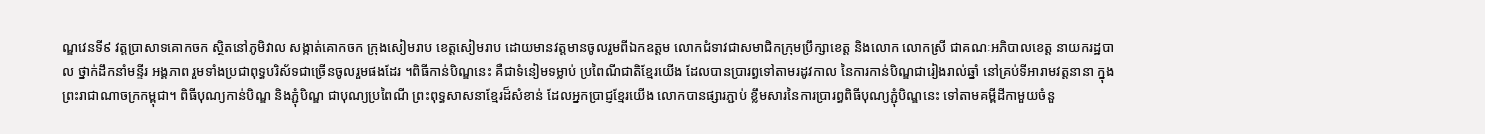ណ្ឌវេនទី៩ វត្តប្រាសាទគោកចក ស្ថិតនៅភូមិវាល សង្កាត់គោកចក ក្រុងសៀមរាប ខេត្តសៀមរាប ដោយមានវត្តមានចូលរួមពីឯកឧត្តម លោកជំទាវជាសមាជិកក្រុមប្រឹក្សាខេត្ត និងលោក លោកស្រី ជាគណៈអភិបាលខេត្ត នាយករដ្ឋបាល ថ្នាក់ដឹកនាំមន្ទីរ អង្គភាព រួមទាំងប្រជាពុទ្ធបរិស័ទជាច្រើនចូលរួមផងដែរ ។ពិធីកាន់បិណ្ឌនេះ គឺជាទំនៀមទម្លាប់ ប្រពៃណីជាតិខ្មែរយើង ដែលបានប្រារព្ធទៅតាមរដូវកាល នៃការកាន់បិណ្ឌជារៀងរាល់ឆ្នាំ នៅគ្រប់ទីអារាមវត្តនានា ក្នុងព្រះរាជាណាចក្រកម្ពុជា។ ពិធីបុណ្យកាន់បិណ្ឌ និងភ្ជុំបិណ្ឌ ជាបុណ្យប្រពៃណី ព្រះពុទ្ធសាសនាខ្មែរដ៏សំខាន់ ដែលអ្នកប្រាជ្ញខ្មែរយើង លោកបានផ្សារភ្ជាប់ ខ្លឹមសារនៃការប្រារព្ធពិធីបុណ្យភ្ជុំបិណ្ឌនេះ ទៅតាមគម្ពីដីកាមួយចំនួ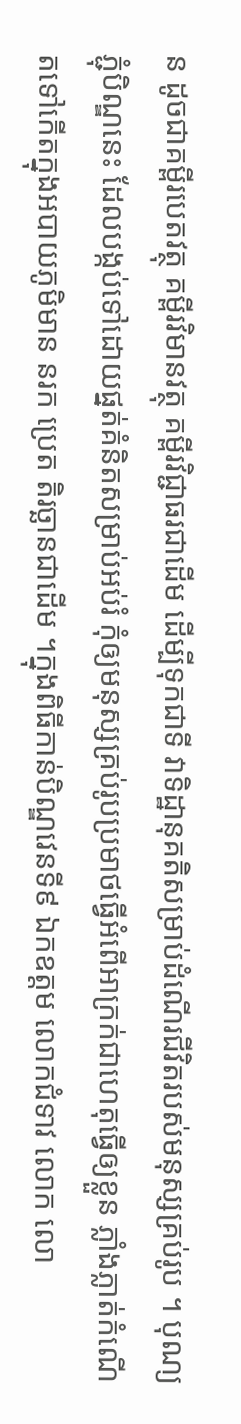ន ដូចជាគម្ពីរបេតវត្ថុ គម្ពីរវិមានវត្ថុ គម្ពីរវិជ្ជាធរជាដើម ដើម្បីទុកជាទី វាទិដ្ឋានុគតិសម្រាប់ដំណើរជីវិតរបស់មនុស្សគ្រប់រូប ។ បុណ្យភ្ជុំបិណ្ឌនេះ ដែលបង្កប់ទៅដោយផ្នត់គំនិតសម្រាប់អប់រំ កុំឲ្យមនុស្សគ្រប់រូបប្រមាថធ្វើអំពើអាក្រក់ជាហេតុធ្វើឲ្យខ្លួន ភ្លាំងភ្លាត់កំណើតទៅកើតក្នុងអបាយភូមិមាន នរក ប្រេត តិរច្ឆានជាដើម ។ក្នុងពិធីកាន់បិណ្ឌវេនទី៩ ឯកឧត្តម លោកជំទាវ លោក លោ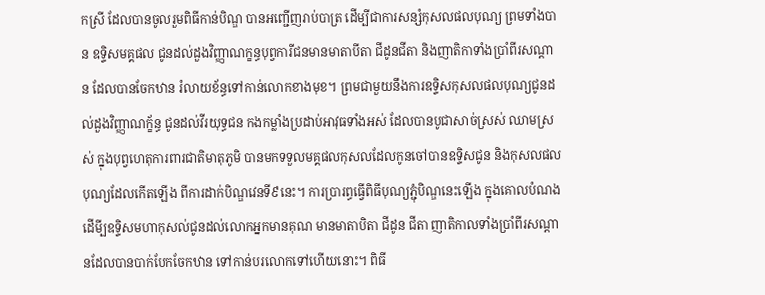កស្រី ដែលបានចូលរួមពិធីកាន់បិណ្ឌ បានអញ្ជើញរាប់បាត្រ ដើម្បីជាការសន្សំកុសលផលបុណ្យ ព្រមទាំងបាន ឧទ្ទិសមគ្គផល ជូនដល់ដួងវិញ្ញាណក្ខន្ធបុព្វការីជនមានមាតាបីតា ជីដូនជីតា និងញាតិកាទាំងប្រាំពីរសណ្តាន ដែលបានចែកឋាន រំលាយខ័ន្ធទៅកាន់លោកខាងមុខ។ ព្រមជាមួយនឹងការឧទ្ទិសកុសលផលបុណ្យជូនដល់ដួងវិញ្ញាណក្ខ័ន្ធ ជូនដល់វីរយុទ្ធជន កងកម្លាំងប្រដាប់អាវុធទាំងអស់ ដែលបានបូជាសាច់ស្រស់ ឈាមស្រស់ ក្នុងបុព្វហេតុការពារជាតិមាតុភូមិ បានមកទទួលមគ្គផលកុសលដែលកូនចៅបានឧទិ្ទសជូន និងកុសលផលបុណ្យដែលកើតឡើង ពីការដាក់បិណ្ឌវេនទី៩នេះ។ ការប្រារព្ធធ្វើពិធីបុណ្យភ្ជុំបិណ្ឌនេះឡើង ក្នុងគោលបំណងដើមី្បឧទ្ទិសមហាកុសល់ជូនដល់លោកអ្នកមានគុណ មានមាតាបិតា ជីដូន ជីតា ញាតិកាលទាំងប្រាំពីរសណ្តានដែលបានបាក់បែកចែកឋាន ទៅកាន់បរលោកទៅហើយនោះ។ ពិធី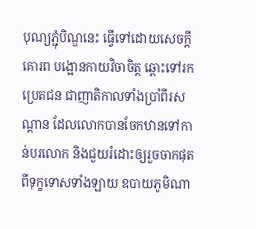បុណ្យភ្ជុំបិណ្ឌនេះ ធ្វើទៅដោយសេចក្តីគោរព បង្អោនកាយវិចាចិត្ត ឆ្ពោះទៅរកប្រេតជន ជាញាតិកាលទាំងប្រាំពីរសណ្តាន ដែលលោកបានចែកឋានទៅកាន់បរលោក និងជួយរំដោះឲ្យរួចចាកផុតពីទុក្ខទោសទាំងឡាយ ឧបាយភូមិណា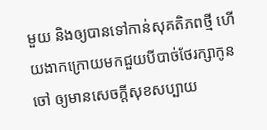មួយ និងឲ្យបានទៅកាន់សុគតិភពថ្មី ហើយងាកក្រោយមកជួយបីបាច់ថែរក្សាកូនចៅ ឲ្យមានសេចក្តីសុខសប្បាយ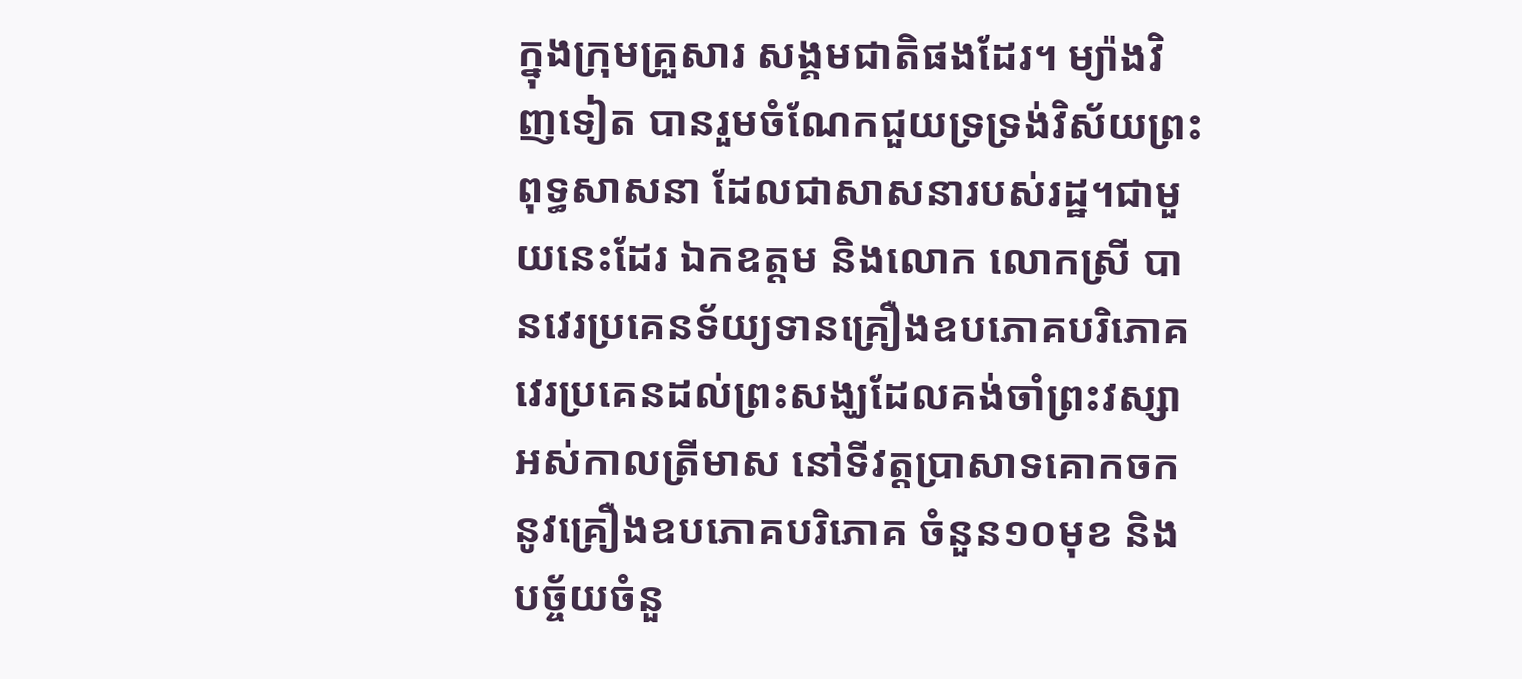ក្នុងក្រុមគ្រួសារ សង្គមជាតិផងដែរ។ ម្យ៉ាងវិញទៀត បានរួមចំណែកជួយទ្រទ្រង់វិស័យព្រះពុទ្ធសាសនា ដែលជាសាសនារបស់រដ្ឋ។ជាមួយនេះដែរ ឯកឧត្តម និងលោក លោកស្រី បានវេរប្រគេនទ័យ្យទានគ្រឿងឧបភោគបរិភោគ វេរប្រគេនដល់ព្រះសង្ឃដែលគង់ចាំព្រះវស្សាអស់កាលត្រីមាស នៅទីវត្តប្រាសាទគោកចក នូវគ្រឿងឧបភោគបរិភោគ ចំនួន១០មុខ និងបច្ច័យចំនួ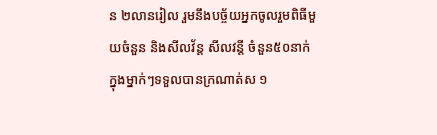ន ២លានរៀល រួមនឹងបច្ច័យអ្នកចូលរួមពិធីមួយចំនួន និងសីលវ័ន្ត សីលវន្តី ចំនួន៥០នាក់ ក្នុងម្នាក់ៗទទួលបានក្រណាត់ស ១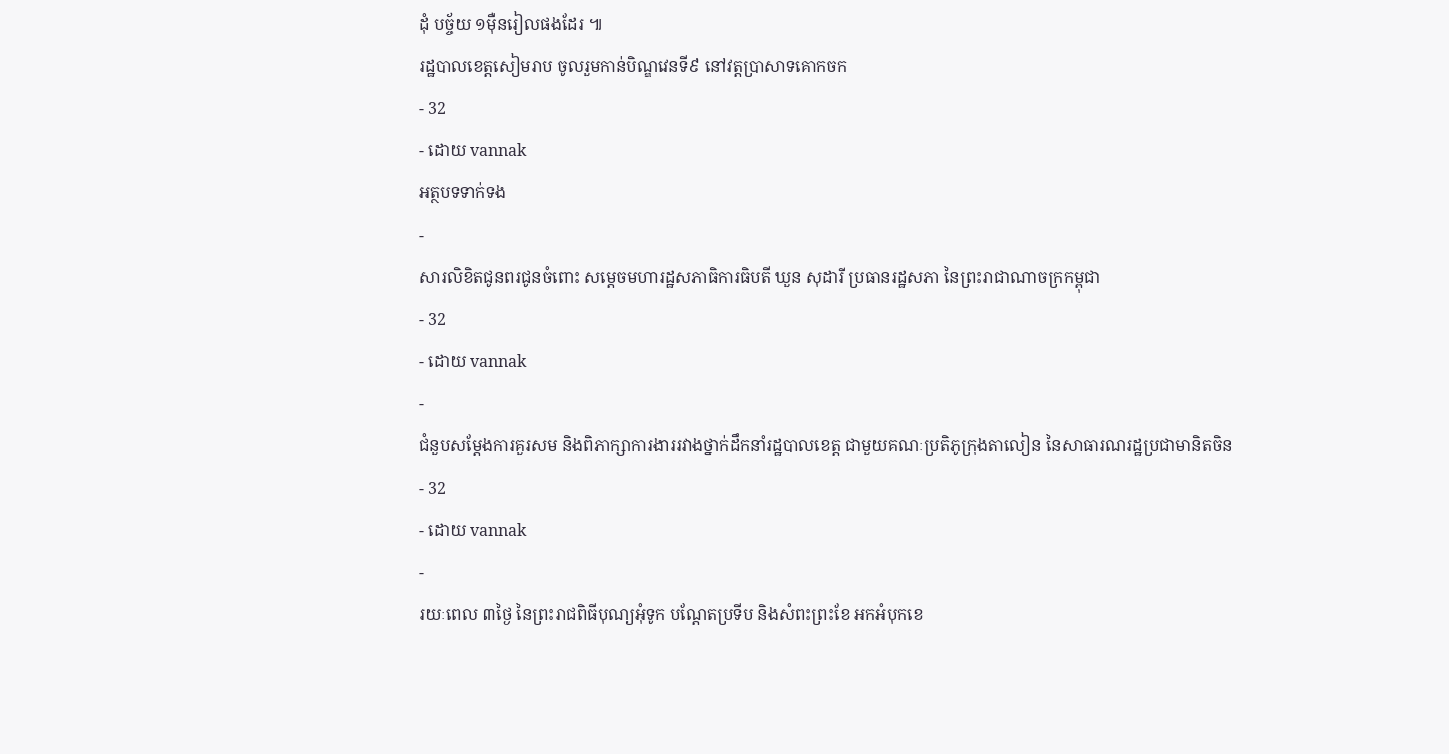ដុំ បច្ច័យ ១ម៉ឺនរៀលផងដែរ ៕
រដ្ឋបាលខេត្តសៀមរាប ចូលរួមកាន់បិណ្ឌវេនទី៩ នៅវត្តប្រាសាទគោកចក
- 32
- ដោយ vannak
អត្ថបទទាក់ទង
-
សារលិខិតជូនពរជូនចំពោះ សម្តេចមហារដ្ឋសភាធិការធិបតី ឃួន សុដារី ប្រធានរដ្ឋសភា នៃព្រះរាជាណាចក្រកម្ពុជា
- 32
- ដោយ vannak
-
ជំនួបសម្ដែងការគួរសម និងពិភាក្សាការងាររវាងថ្នាក់ដឹកនាំរដ្ឋបាលខេត្ត ជាមួយគណៈប្រតិភូក្រុងតាលៀន នៃសាធារណរដ្ឋប្រជាមានិតចិន
- 32
- ដោយ vannak
-
រយៈពេល ៣ថ្ងៃ នៃព្រះរាជពិធីបុណ្យអុំទូក បណ្តែតប្រទីប និងសំពះព្រះខែ អកអំបុកខេ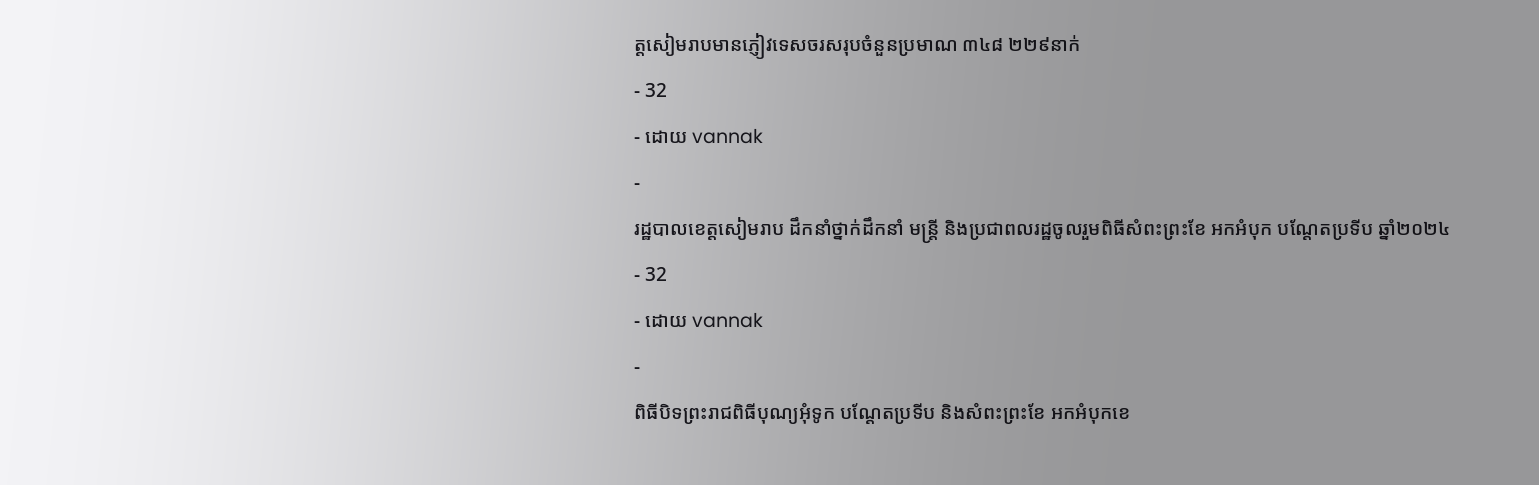ត្តសៀមរាបមានភ្ញៀវទេសចរសរុបចំនួនប្រមាណ ៣៤៨ ២២៩នាក់
- 32
- ដោយ vannak
-
រដ្ឋបាលខេត្តសៀមរាប ដឹកនាំថ្នាក់ដឹកនាំ មន្រ្តី និងប្រជាពលរដ្ឋចូលរួមពិធីសំពះព្រះខែ អកអំបុក បណ្ដែតប្រទីប ឆ្នាំ២០២៤
- 32
- ដោយ vannak
-
ពិធីបិទព្រះរាជពិធីបុណ្យអុំទូក បណ្តែតប្រទីប និងសំពះព្រះខែ អកអំបុកខេ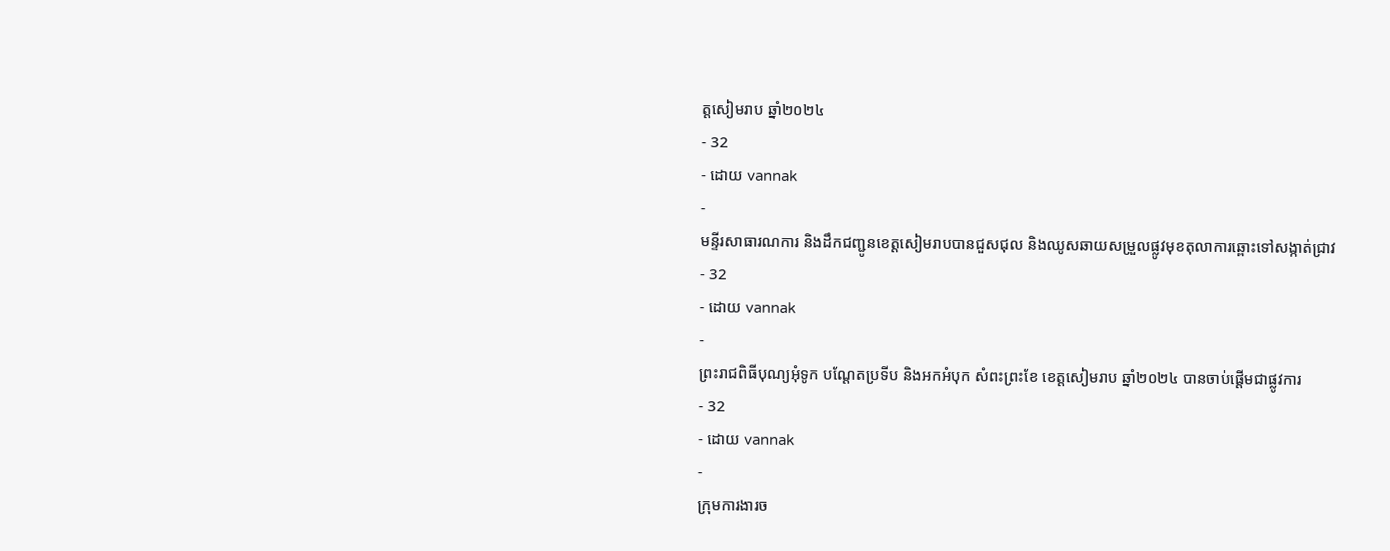ត្តសៀមរាប ឆ្នាំ២០២៤
- 32
- ដោយ vannak
-
មន្ទីរសាធារណការ និងដឹកជញ្ជូនខេត្តសៀមរាបបានជួសជុល និងឈូសឆាយសម្រួលផ្លូវមុខតុលាការឆ្ពោះទៅសង្កាត់ជ្រាវ
- 32
- ដោយ vannak
-
ព្រះរាជពិធីបុណ្យអុំទូក បណ្តែតប្រទីប និងអកអំបុក សំពះព្រះខែ ខេត្តសៀមរាប ឆ្នាំ២០២៤ បានចាប់ផ្ដើមជាផ្លូវការ
- 32
- ដោយ vannak
-
ក្រុមការងារច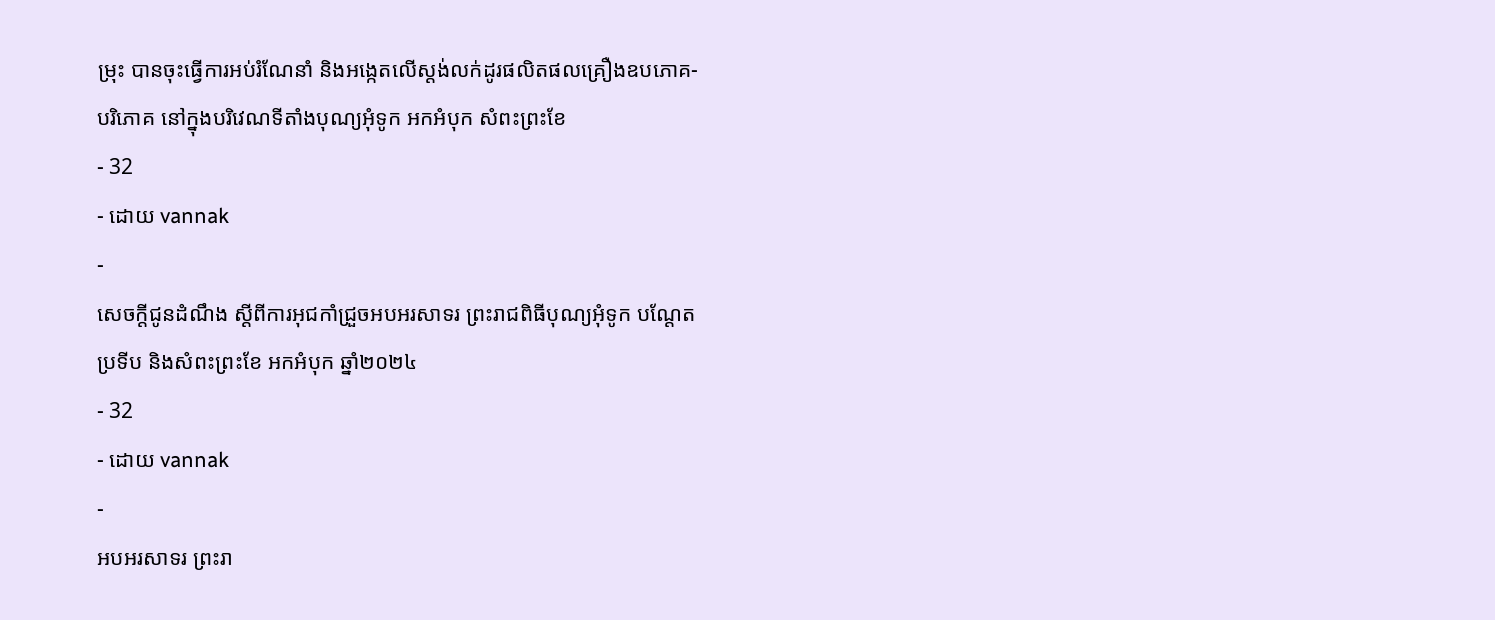ម្រុះ បានចុះធ្វើការអប់រំណែនាំ និងអង្កេតលើស្តង់លក់ដូរផលិតផលគ្រឿងឧបភោគ-បរិភោគ នៅក្នុងបរិវេណទីតាំងបុណ្យអុំទូក អកអំបុក សំពះព្រះខែ
- 32
- ដោយ vannak
-
សេចក្តីជូនដំណឹង ស្តីពីការអុជកាំជ្រួចអបអរសាទរ ព្រះរាជពិធីបុណ្យអុំទូក បណ្តែតប្រទីប និងសំពះព្រះខែ អកអំបុក ឆ្នាំ២០២៤
- 32
- ដោយ vannak
-
អបអរសាទរ ព្រះរា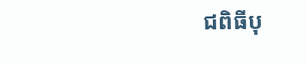ជពិធីបុ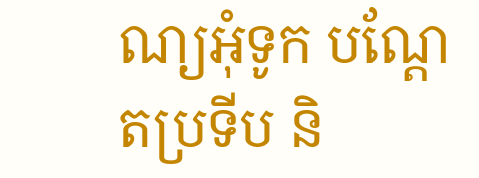ណ្យអុំទូក បណ្ដែតប្រទីប និ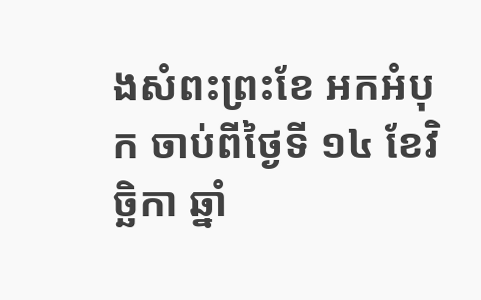ងសំពះព្រះខែ អកអំបុក ចាប់ពីថ្ងៃទី ១៤ ខែវិច្ឆិកា ឆ្នាំ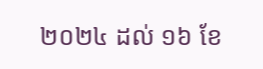២០២៤ ដល់ ១៦ ខែ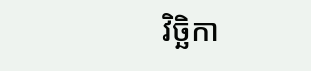វិច្ឆិកា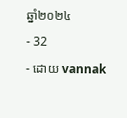ឆ្នាំ២០២៤
- 32
- ដោយ vannak